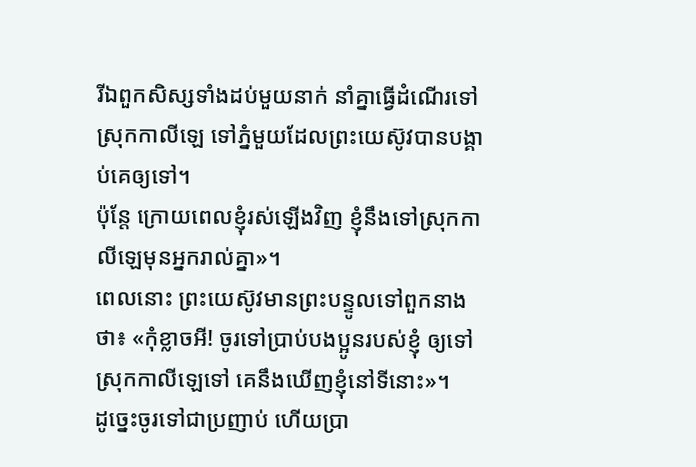រីឯពួកសិស្សទាំងដប់មួយនាក់ នាំគ្នាធ្វើដំណើរទៅស្រុកកាលីឡេ ទៅភ្នំមួយដែលព្រះយេស៊ូវបានបង្គាប់គេឲ្យទៅ។
ប៉ុន្តែ ក្រោយពេលខ្ញុំរស់ឡើងវិញ ខ្ញុំនឹងទៅស្រុកកាលីឡេមុនអ្នករាល់គ្នា»។
ពេលនោះ ព្រះយេស៊ូវមានព្រះបន្ទូលទៅពួកនាងថា៖ «កុំខ្លាចអី! ចូរទៅប្រាប់បងប្អូនរបស់ខ្ញុំ ឲ្យទៅស្រុកកាលីឡេទៅ គេនឹងឃើញខ្ញុំនៅទីនោះ»។
ដូច្នេះចូរទៅជាប្រញាប់ ហើយប្រា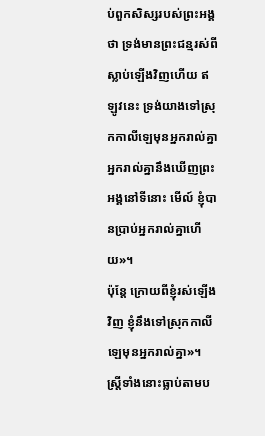ប់ពួកសិស្សរបស់ព្រះអង្គថា ទ្រង់មានព្រះជន្មរស់ពីស្លាប់ឡើងវិញហើយ ឥឡូវនេះ ទ្រង់យាងទៅស្រុកកាលីឡេមុនអ្នករាល់គ្នា អ្នករាល់គ្នានឹងឃើញព្រះអង្គនៅទីនោះ មើល៍ ខ្ញុំបានប្រាប់អ្នករាល់គ្នាហើយ»។
ប៉ុន្តែ ក្រោយពីខ្ញុំរស់ឡើងវិញ ខ្ញុំនឹងទៅស្រុកកាលីឡេមុនអ្នករាល់គ្នា»។
ស្ត្រីទាំងនោះធ្លាប់តាមប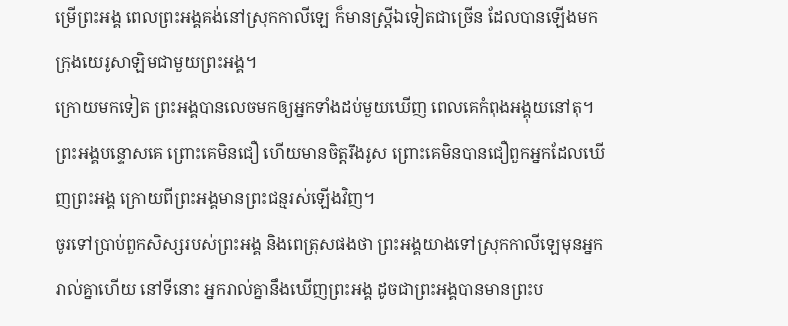ម្រើព្រះអង្គ ពេលព្រះអង្គគង់នៅស្រុកកាលីឡេ ក៏មានស្ត្រីឯទៀតជាច្រើន ដែលបានឡើងមកក្រុងយេរូសាឡិមជាមួយព្រះអង្គ។
ក្រោយមកទៀត ព្រះអង្គបានលេចមកឲ្យអ្នកទាំងដប់មួយឃើញ ពេលគេកំពុងអង្គុយនៅតុ។ ព្រះអង្គបន្ទោសគេ ព្រោះគេមិនជឿ ហើយមានចិត្តរឹងរូស ព្រោះគេមិនបានជឿពួកអ្នកដែលឃើញព្រះអង្គ ក្រោយពីព្រះអង្គមានព្រះជន្មរស់ឡើងវិញ។
ចូរទៅប្រាប់ពួកសិស្សរបស់ព្រះអង្គ និងពេត្រុសផងថា ព្រះអង្គយាងទៅស្រុកកាលីឡេមុនអ្នករាល់គ្នាហើយ នៅទីនោះ អ្នករាល់គ្នានឹងឃើញព្រះអង្គ ដូចជាព្រះអង្គបានមានព្រះប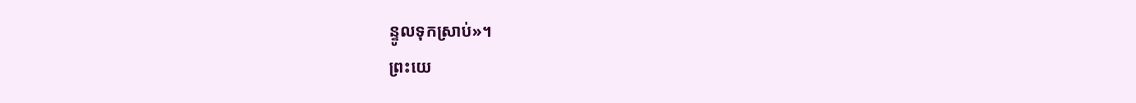ន្ទូលទុកស្រាប់»។
ព្រះយេ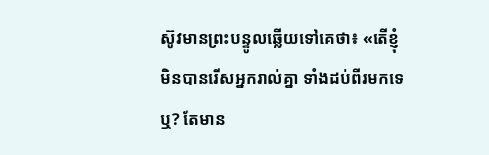ស៊ូវមានព្រះបន្ទូលឆ្លើយទៅគេថា៖ «តើខ្ញុំមិនបានរើសអ្នករាល់គ្នា ទាំងដប់ពីរមកទេឬ? តែមាន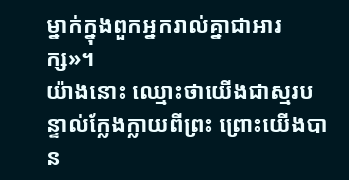ម្នាក់ក្នុងពួកអ្នករាល់គ្នាជាអារក្ស»។
យ៉ាងនោះ ឈ្មោះថាយើងជាស្មរបន្ទាល់ក្លែងក្លាយពីព្រះ ព្រោះយើងបាន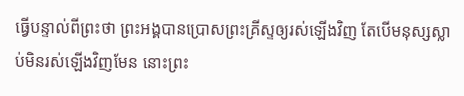ធ្វើបន្ទាល់ពីព្រះថា ព្រះអង្គបានប្រោសព្រះគ្រីស្ទឲ្យរស់ឡើងវិញ តែបើមនុស្សស្លាប់មិនរស់ឡើងវិញមែន នោះព្រះ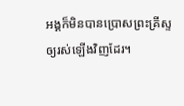អង្គក៏មិនបានប្រោសព្រះគ្រីស្ទឲ្យរស់ឡើងវិញដែរ។